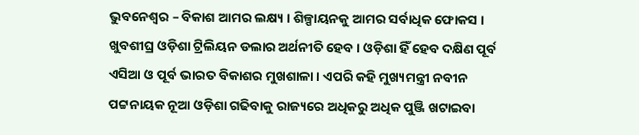ଭୁବନେଶ୍ୱର – ବିକାଶ ଆମର ଲକ୍ଷ୍ୟ । ଶିଳ୍ପାୟନକୁ ଆମର ସର୍ବାଧିକ ଫୋକସ । ଖୁବଶୀଘ୍ର ଓଡ଼ିଶା ଟ୍ରିଲିୟନ ଡଲାର ଅର୍ଥନୀତି ହେବ । ଓଡ଼ିଶା ହିଁ ହେବ ଦକ୍ଷିଣ ପୂର୍ବ ଏସିଆ ଓ ପୂର୍ବ ଭାରତ ବିକାଶର ମୁଖଶାଳା । ଏପରି କହି ମୁଖ୍ୟମନ୍ତ୍ରୀ ନବୀନ ପଟ୍ଟନାୟକ ନୂଆ ଓଡ଼ିଶା ଗଢିବାକୁ ରାଜ୍ୟରେ ଅଧିକରୁ ଅଧିକ ପୁଞ୍ଜି ଖଟାଇବା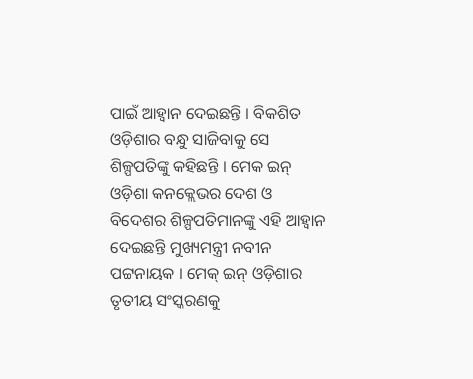ପାଇଁ ଆହ୍ୱାନ ଦେଇଛନ୍ତି । ବିକଶିତ ଓଡ଼ିଶାର ବନ୍ଧୁ ସାଜିବାକୁ ସେ ଶିଳ୍ପପତିଙ୍କୁ କହିଛନ୍ତି । ମେକ ଇନ୍ ଓଡ଼ିଶା କନକ୍ଲେଭର ଦେଶ ଓ ବିଦେଶର ଶିଳ୍ପପତିମାନଙ୍କୁ ଏହି ଆହ୍ୱାନ ଦେଇଛନ୍ତି ମୁଖ୍ୟମନ୍ତ୍ରୀ ନବୀନ ପଟ୍ଟନାୟକ । ମେକ୍ ଇନ୍ ଓଡ଼ିଶାର ତୃତୀୟ ସଂସ୍କରଣକୁ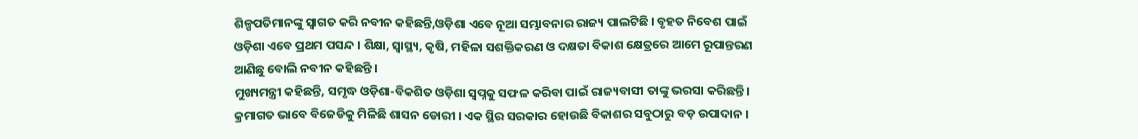ଶିଳ୍ପପତିମାନଙ୍କୁ ସ୍ୱାଗତ କରି ନବୀନ କହିଛନ୍ତି,ଓଡ଼ିଶା ଏବେ ନୂଆ ସମ୍ଭାବନାର ରାଜ୍ୟ ପାଲଟିଛି । ବୃହତ ନିବେଶ ପାଇଁ ଓଡ଼ିଶା ଏବେ ପ୍ରଥମ ପସନ୍ଦ । ଶିକ୍ଷା, ସ୍ୱାସ୍ଥ୍ୟ, କୃଷି, ମହିଳା ସଶକ୍ତିକରଣ ଓ ଦକ୍ଷତା ବିକାଶ କ୍ଷେତ୍ରରେ ଆମେ ରୂପାନ୍ତରଣ ଆଣିଛୁ ବୋଲି ନବୀନ କହିଛନ୍ତି ।
ମୁଖ୍ୟମନ୍ତ୍ରୀ କହିଛନ୍ତି, ସମୃଦ୍ଧ ଓଡ଼ିଶା-ବିକଶିତ ଓଡ଼ିଶା ସ୍ୱପ୍ନକୁ ସଫଳ କରିବା ପାଇଁ ରାଜ୍ୟବାସୀ ତାଙ୍କୁ ଭରସା କରିଛନ୍ତି । କ୍ରମାଗତ ଭାବେ ବିଜେଡିକୁ ମିଳିଛି ଶାସନ ଡୋରୀ । ଏକ ସ୍ଥିର ସରକାର ହୋଉଛି ବିକାଶର ସବୁଠାରୁ ବଡ଼ ଉପାଦାନ ।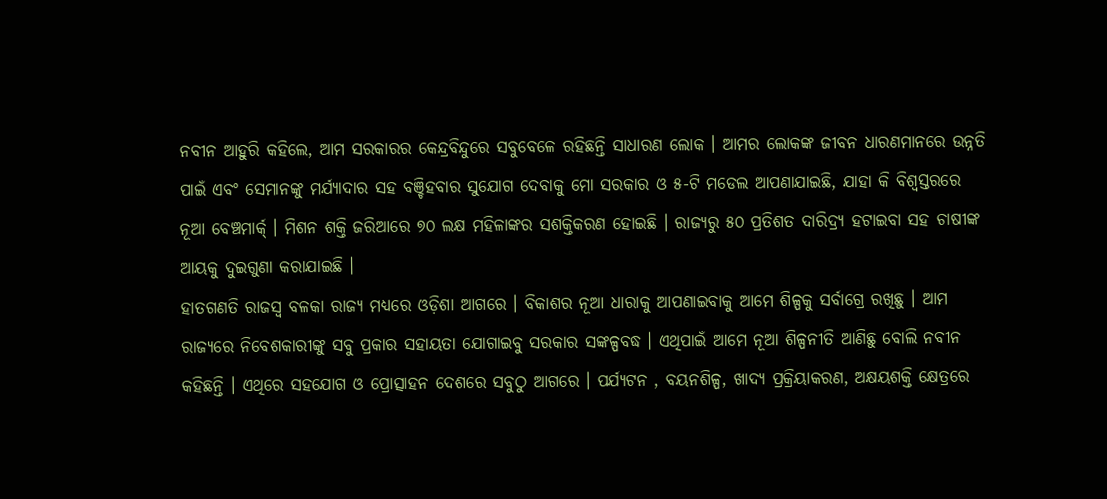ନବୀନ ଆହୁରି କହିଲେ, ଆମ ସରକାରର କେନ୍ଦ୍ରବିନ୍ଦୁରେ ସବୁବେଳେ ରହିଛନ୍ତି ସାଧାରଣ ଲୋକ । ଆମର ଲୋକଙ୍କ ଜୀବନ ଧାରଣମାନରେ ଉନ୍ନତି ପାଇଁ ଏବଂ ସେମାନଙ୍କୁ ମର୍ଯ୍ୟାଦାର ସହ ବଞ୍ଚିହବାର ସୁଯୋଗ ଦେବାକୁ ମୋ ସରକାର ଓ ୫-ଟି ମଡେଲ ଆପଣାଯାଇଛି, ଯାହା କି ବିଶ୍ୱସ୍ତରରେ ନୂଆ ବେଞ୍ଚମାର୍କ୍ । ମିଶନ ଶକ୍ତି ଜରିଆରେ ୭୦ ଲକ୍ଷ ମହିଳାଙ୍କର ସଶକ୍ତିକରଣ ହୋଇଛି । ରାଜ୍ୟରୁ ୫୦ ପ୍ରତିଶତ ଦାରିଦ୍ର୍ୟ ହଟାଇବା ସହ ଚାଷୀଙ୍କ ଆୟକୁ ଦୁଇଗୁଣା କରାଯାଇଛି ।
ହାତଗଣତି ରାଜସ୍ୱ ବଳକା ରାଜ୍ୟ ମଧ୍ୟରେ ଓଡ଼ିଶା ଆଗରେ । ବିକାଶର ନୂଆ ଧାରାକୁ ଆପଣାଇବାକୁ ଆମେ ଶିଳ୍ପକୁ ସର୍ବାଗ୍ରେ ରଖିଛୁ । ଆମ ରାଜ୍ୟରେ ନିବେଶକାରୀଙ୍କୁ ସବୁ ପ୍ରକାର ସହାୟତା ଯୋଗାଇବୁ ସରକାର ସଙ୍କଳ୍ପବଦ୍ଧ । ଏଥିପାଇଁ ଆମେ ନୂଆ ଶିଳ୍ପନୀତି ଆଣିଛୁ ବୋଲି ନବୀନ କହିଛନ୍ତି । ଏଥିରେ ସହଯୋଗ ଓ ପ୍ରୋତ୍ସାହନ ଦେଶରେ ସବୁଠୁ ଆଗରେ । ପର୍ଯ୍ୟଟନ , ବୟନଶିଳ୍ପ, ଖାଦ୍ୟ ପ୍ରକ୍ରିୟାକରଣ, ଅକ୍ଷୟଶକ୍ତି କ୍ଷେତ୍ରରେ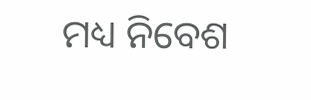ମଧ୍ୟ ନିବେଶ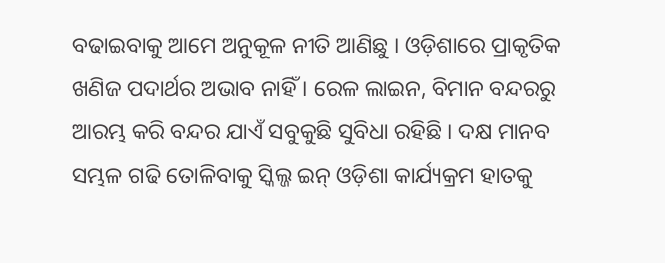ବଢାଇବାକୁ ଆମେ ଅନୁକୂଳ ନୀତି ଆଣିଛୁ । ଓଡ଼ିଶାରେ ପ୍ରାକୃତିକ ଖଣିଜ ପଦାର୍ଥର ଅଭାବ ନାହିଁ । ରେଳ ଲାଇନ, ବିମାନ ବନ୍ଦରରୁ ଆରମ୍ଭ କରି ବନ୍ଦର ଯାଏଁ ସବୁକୁଛି ସୁବିଧା ରହିଛି । ଦକ୍ଷ ମାନବ ସମ୍ଭଳ ଗଢି ତୋଳିବାକୁ ସ୍କିଲ୍ଜ ଇନ୍ ଓଡ଼ିଶା କାର୍ଯ୍ୟକ୍ରମ ହାତକୁ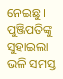ନେଇଛୁ ।
ପୁଞ୍ଜିପତିଙ୍କୁ ସୁହାଇଲା ଭଳି ସମସ୍ତ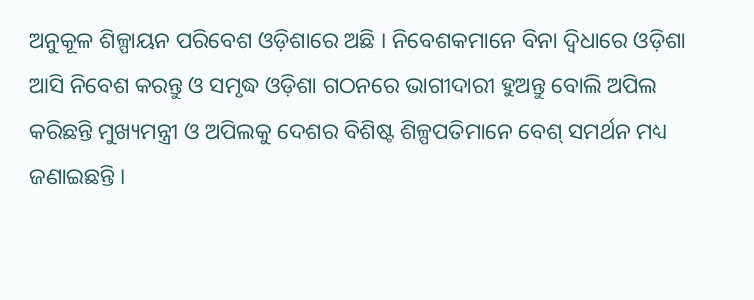ଅନୁକୂଳ ଶିଳ୍ପାୟନ ପରିବେଶ ଓଡ଼ିଶାରେ ଅଛି । ନିବେଶକମାନେ ବିନା ଦ୍ୱିଧାରେ ଓଡ଼ିଶା ଆସି ନିବେଶ କରନ୍ତୁ ଓ ସମୃଦ୍ଧ ଓଡ଼ିଶା ଗଠନରେ ଭାଗୀଦାରୀ ହୁଅନ୍ତୁ ବୋଲି ଅପିଲ କରିଛନ୍ତି ମୁଖ୍ୟମନ୍ତ୍ରୀ ଓ ଅପିଲକୁ ଦେଶର ବିଶିଷ୍ଟ ଶିଳ୍ପପତିମାନେ ବେଶ୍ ସମର୍ଥନ ମଧ୍ୟ ଜଣାଇଛନ୍ତି ।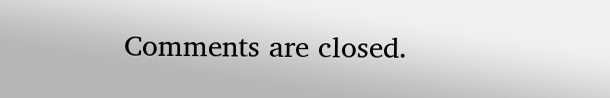Comments are closed.